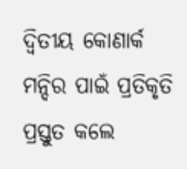ଦ୍ୱିତୀୟ କୋଣାର୍କ ମନ୍ଦିର ପାଇଁ ପ୍ରତିକୃତି ପ୍ରସ୍ତୁତ କଲେ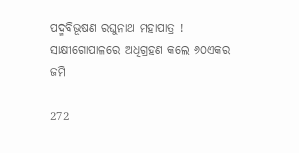ପଦ୍ମବିଭୂଷଣ ରଘୁନାଥ ମହାପାତ୍ର ! ସାକ୍ଷୀଗୋପାଳରେ ଅଧିଗ୍ରହଣ କଲେ ୬୦ଏକର ଜମି

272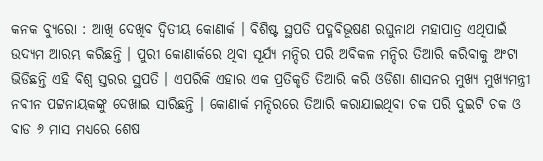କନକ ବ୍ୟୁରୋ : ଆଖି ଦେଖିବ ଦ୍ୱିତୀୟ କୋଣାର୍କ । ବିଶିଷ୍ଟ ସ୍ଥପତି ପଦ୍ମବିଭୂଷଣ ରଘୁନାଥ ମହାପାତ୍ର ଏଥିପାଇଁ ଉଦ୍ୟମ ଆରମ୍ଭ କରିଛନ୍ତି । ପୁରୀ କୋଣାର୍କରେ ଥିବା ସୂର୍ଯ୍ୟ ମନ୍ଦିର ପରି ଅବିକଳ ମନ୍ଦିର ତିଆରି କରିବାକୁ ଅଂଟା ଭିଡିଛନ୍ତି ଏହି ବିଶ୍ୱ ସ୍ତରର ସ୍ଥପତି । ଏପରିକି ଏହାର ଏକ ପ୍ରତିକୃତି ତିଆରି କରି ଓଡିଶା ଶାସନର ମୁଖ୍ୟ ମୁଖ୍ୟମନ୍ତ୍ରୀ ନବୀନ ପଟ୍ଟନାୟକଙ୍କୁ ଦେଖାଇ ସାରିଛନ୍ତି । କୋଣାର୍କ ମନ୍ଦିରରେ ତିଆରି କରାଯାଇଥିବା ଚକ ପରି ଦୁଇଟି ଚକ ଓ ବାଡ ୬ ମାସ ମଧ୍ୟରେ ଶେଷ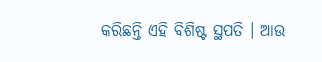କରିଛନ୍ତି ଏହି ବିଶିଷ୍ଟ ସ୍ଥପତି । ଆଉ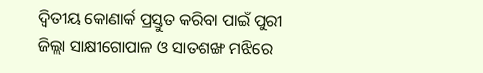ଦ୍ୱିତୀୟ କୋଣାର୍କ ପ୍ରସ୍ତୁତ କରିବା ପାଇଁ ପୁରୀ ଜିଲ୍ଲା ସାକ୍ଷୀଗୋପାଳ ଓ ସାତଶଙ୍ଖ ମଝିରେ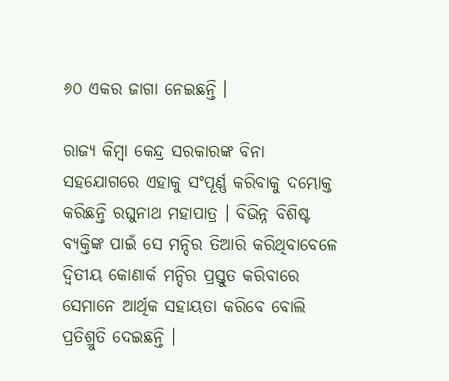୬୦ ଏକର ଜାଗା ନେଇଛନ୍ତି ।

ରାଜ୍ୟ କିମ୍ବା କେନ୍ଦ୍ର ସରକାରଙ୍କ ବିନା ସହଯୋଗରେ ଏହାକୁ ସଂପୂର୍ଣ୍ଣ କରିବାକୁ ଦମ୍ଭୋକ୍ତ କରିଛନ୍ତି ରଘୁନାଥ ମହାପାତ୍ର । ବିଭିନ୍ନ ବିଶିଷ୍ଟ ବ୍ୟକ୍ତିଙ୍କ ପାଇଁ ସେ ମନ୍ଦିର ତିଆରି କରିଥିବାବେଳେ ଦ୍ୱିତୀୟ କୋଣାର୍କ ମନ୍ଦିର ପ୍ରସ୍ତୁତ କରିବାରେ ସେମାନେ ଆର୍ଥିକ ସହାୟତା କରିବେ ବୋଲି ପ୍ରତିଶ୍ରୁତି ଦେଇଛନ୍ତି ।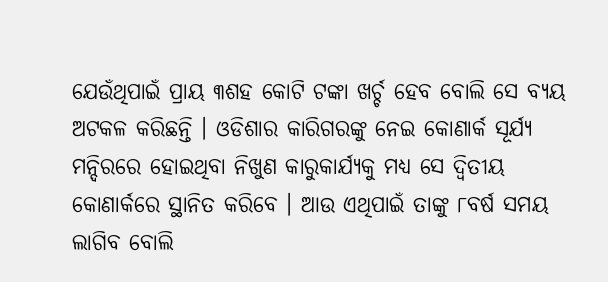ଯେଉଁଥିପାଇଁ ପ୍ରାୟ ୩ଶହ କୋଟି ଟଙ୍କା ଖର୍ଚ୍ଚ ହେବ ବୋଲି ସେ ବ୍ୟୟ ଅଟକଳ କରିଛନ୍ତି । ଓଡିଶାର କାରିଗରଙ୍କୁ ନେଇ କୋଣାର୍କ ସୂର୍ଯ୍ୟ ମନ୍ଦିରରେ ହୋଇଥିବା ନିଖୁଣ କାରୁକାର୍ଯ୍ୟକୁ ମଧ୍ୟ ସେ ଦ୍ୱିତୀୟ କୋଣାର୍କରେ ସ୍ଥାନିତ କରିବେ । ଆଉ ଏଥିପାଇଁ ତାଙ୍କୁ ୮ବର୍ଷ ସମୟ ଲାଗିବ ବୋଲି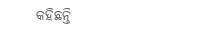କହିଛନ୍ତି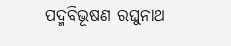ପଦ୍ମବିଭୂଷଣ ରଘୁନାଥ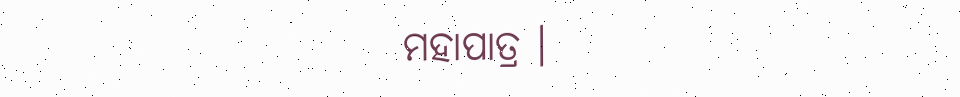ମହାପାତ୍ର ।